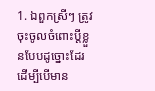1. ឯពួកស្រីៗ ត្រូវចុះចូលចំពោះប្ដីខ្លួនបែបដូច្នោះដែរ ដើម្បីបើមាន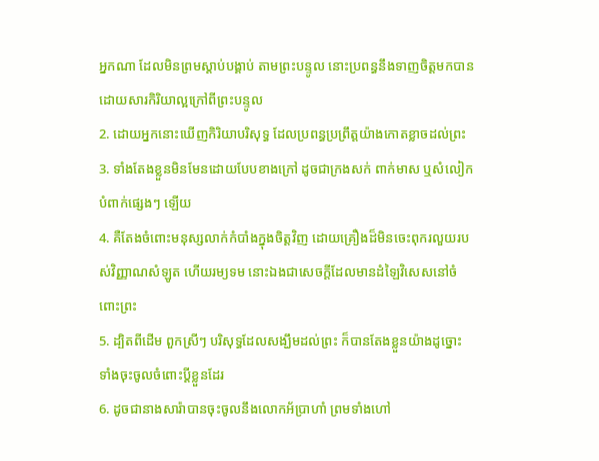អ្នកណា ដែលមិនព្រមស្តាប់បង្គាប់ តាមព្រះបន្ទូល នោះប្រពន្ធនឹងទាញចិត្តមកបាន ដោយសារកិរិយាល្អក្រៅពីព្រះបន្ទូល
2. ដោយអ្នកនោះឃើញកិរិយាបរិសុទ្ធ ដែលប្រពន្ធប្រព្រឹត្តយ៉ាងកោតខ្លាចដល់ព្រះ
3. ទាំងតែងខ្លួនមិនមែនដោយបែបខាងក្រៅ ដូចជាក្រងសក់ ពាក់មាស ឬសំលៀកបំពាក់ផ្សេងៗ ឡើយ
4. គឺតែងចំពោះមនុស្សលាក់កំបាំងក្នុងចិត្តវិញ ដោយគ្រឿងដ៏មិនចេះពុករលួយរបស់វិញ្ញាណសំឡូត ហើយរម្យទម នោះឯងជាសេចក្ដីដែលមានដំឡៃវិសេសនៅចំពោះព្រះ
5. ដ្បិតពីដើម ពួកស្រីៗ បរិសុទ្ធដែលសង្ឃឹមដល់ព្រះ ក៏បានតែងខ្លួនយ៉ាងដូច្នោះ ទាំងចុះចូលចំពោះប្ដីខ្លួនដែរ
6. ដូចជានាងសារ៉ាបានចុះចូលនឹងលោកអ័ប្រាហាំ ព្រមទាំងហៅ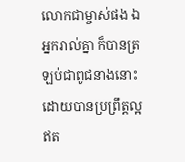លោកជាម្ចាស់ផង ឯអ្នករាល់គ្នា ក៏បានត្រឡប់ជាពូជនាងនោះដោយបានប្រព្រឹត្តល្អ ឥត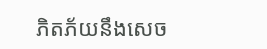ភិតភ័យនឹងសេច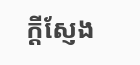ក្ដីស្ញែង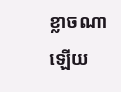ខ្លាចណាឡើយ